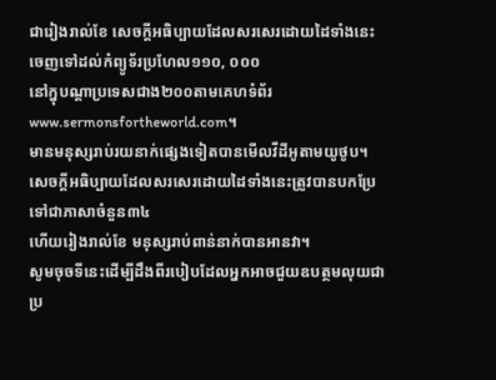ជារៀងរាល់ខែ សេចក្ដីអធិប្បាយដែលសរសេរដោយដៃទាំងនេះចេញទៅដល់កំព្យូទ័រប្រហែល១១០, ០០០
នៅក្នុបណ្ដាប្រទេសជាង២០០តាមគេហទំព័រwww.sermonsfortheworld.com។
មានមនុស្សរាប់រយនាក់ផ្សេងទៀតបានមើលវីដីអូតាមយូថូប។ សេចក្ដីអធិប្បាយដែលសរសេរដោយដៃទាំងនេះត្រូវបានបកប្រែទៅជាភាសាចំនួន៣៤
ហើយរៀងរាល់ខែ មនុស្សរាប់ពាន់នាក់បានអានវា។
សូមចុចទីនេះដើម្បីដឹងពីរបៀបដែលអ្នកអាចជួយឧបត្ថមលុយជាប្រ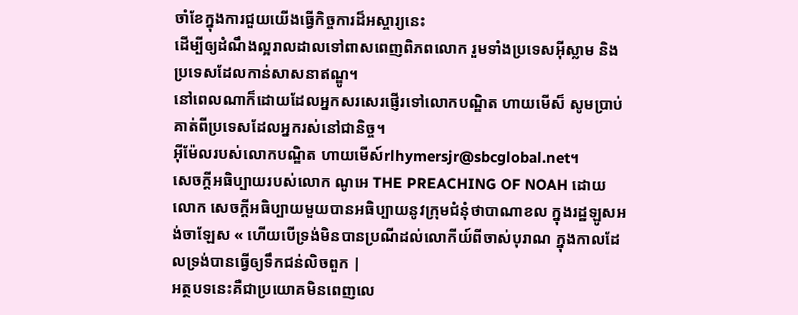ចាំខែក្នុងការជួយយើងធ្វើកិច្ចការដ៏អស្ចារ្យនេះ
ដើម្បីឲ្យដំណឹងល្អរាលដាលទៅពាសពេញពិភពលោក រួមទាំងប្រទេសអ៊ីស្លាម និងប្រទេសដែលកាន់សាសនាឥណ្ឌូ។
នៅពេលណាក៏ដោយដែលអ្នកសរសេរផ្ញើរទៅលោកបណ្ឌិត ហាយមើស៏ សូមប្រាប់គាត់ពីប្រទេសដែលអ្នករស់នៅជានិច្ច។
អ៊ីម៉ែលរបស់លោកបណ្ឌិត ហាយមើស៍rlhymersjr@sbcglobal.net។
សេចក្ដីអធិប្បាយរបស់លោក ណូអេ THE PREACHING OF NOAH ដោយលោក សេចក្ដីអធិប្បាយមួយបានអធិប្បាយនូវក្រុមជំនុំថាបាណាខល ក្នុងរដ្ឋឡូសអង់ចាឡែស « ហើយបើទ្រង់មិនបានប្រណីដល់លោកីយ៍ពីចាស់បុរាណ ក្នុងកាលដែលទ្រង់បានធ្វើឲ្យទឹកជន់លិចពួក |
អត្ថបទនេះគឺជាប្រយោគមិនពេញលេ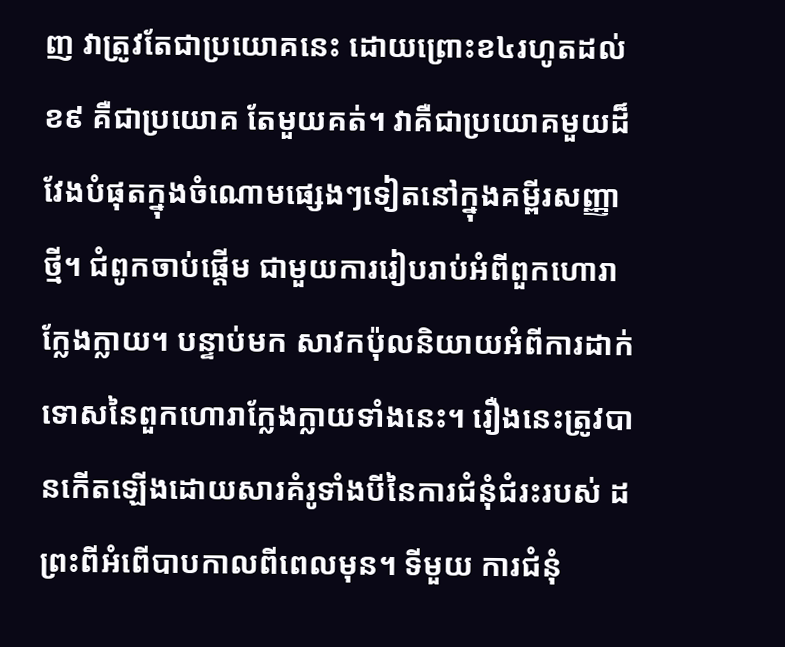ញ វាត្រូវតែជាប្រយោគនេះ ដោយព្រោះខ៤រហូតដល់ខ៩ គឺជាប្រយោគ តែមួយគត់។ វាគឺជាប្រយោគមួយដ៏វែងបំផុតក្នុងចំណោមផ្សេងៗទៀតនៅក្នុងគម្ពីរសញ្ញាថ្មី។ ជំពូកចាប់ផ្ដើម ជាមួយការរៀបរាប់អំពីពួកហោរាក្លែងក្លាយ។ បន្ទាប់មក សាវកប៉ុលនិយាយអំពីការដាក់ ទោសនៃពួកហោរាក្លែងក្លាយទាំងនេះ។ រឿងនេះត្រូវបានកើតឡើងដោយសារគំរូទាំងបីនៃការជំនុំជំរះរបស់ ដព្រះពីអំពើបាបកាលពីពេលមុន។ ទីមួយ ការជំនុំ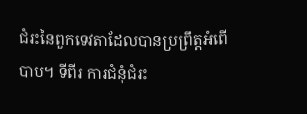ជំរះនៃពួកទេវតាដែលបានប្រព្រឹត្ដអំពើបាប។ ទីពីរ ការជំនុំជំរះ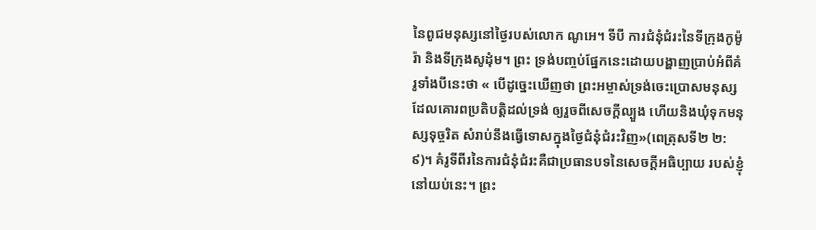នៃពូជមនុស្សនៅថ្ងៃរបស់លោក ណូអេ។ ទីបី ការជំនុំជំរះនៃទីក្រុងកូម៉ូរ៉ា និងទីក្រុងសូដុំម។ ព្រះ ទ្រង់បញ្ចប់ផ្នែកនេះដោយបង្ហាញប្រាប់អំពីគំរូទាំងបីនេះថា « បើដូច្នេះឃើញថា ព្រះអម្ចាស់ទ្រង់ចេះប្រោសមនុស្សដែលគោរពប្រតិបត្តិដល់ទ្រង់ ឲ្យរួចពីសេចក្តីល្បួង ហើយនិងឃុំទុកមនុស្សទុច្ចរិត សំរាប់នឹងធ្វើទោសក្នុងថ្ងៃជំនុំជំរះវិញ»(ពេត្រុសទី២ ២:៩)។ គំរូទីពីរនៃការជំនុំជំរះគឺជាប្រធានបទនៃសេចក្ដីអធិប្បាយ របស់ខ្ញុំនៅយប់នេះ។ ព្រះ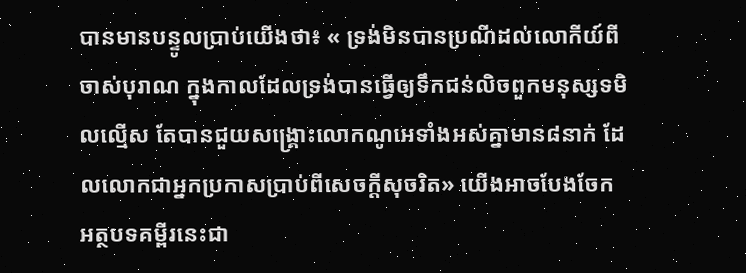បានមានបន្ទូលប្រាប់យើងថា៖ « ទ្រង់មិនបានប្រណីដល់លោកីយ៍ពីចាស់បុរាណ ក្នុងកាលដែលទ្រង់បានធ្វើឲ្យទឹកជន់លិចពួកមនុស្សទមិលល្មើស តែបានជួយសង្គ្រោះលោកណូអេទាំងអស់គ្នាមាន៨នាក់ ដែលលោកជាអ្នកប្រកាសប្រាប់ពីសេចក្តីសុចរិត» យើងអាចបែងចែកអត្ថបទគម្ពីរនេះជា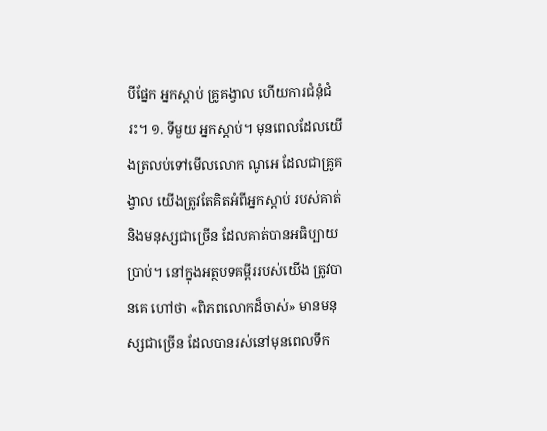បីផ្នែក អ្នកស្ដាប់ គ្រូគង្វាល ហើយការជំនុំជំរះ។ ១. ទីមួយ អ្នកស្ដាប់។ មុនពេលដែលយើងត្រលប់ទៅមើលលោក ណូអេ ដែលជាគ្រូគង្វាល យើងត្រូវតែគិតអំពីអ្នកស្ដាប់ របស់គាត់ និងមនុស្សជាច្រើន ដែលគាត់បានអធិប្បាយប្រាប់។ នៅក្នុងអត្ថបទគម្ពីររបស់យើង ត្រូវបានគេ ហៅថា «ពិភពលោកដ៏ចាស់» មានមនុស្សជាច្រើន ដែលបានរស់នៅមុនពេលទឹក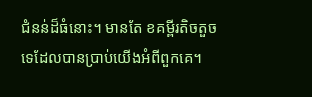ជំនន់ដ៏ធំនោះ។ មានតែ ខគម្ពីរតិចតួចទេដែលបានប្រាប់យើងអំពីពួកគេ។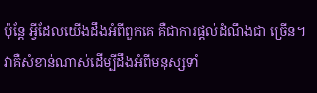ប៉ុន្ដែ អ្វីដែលយើងដឹងអំពីពួកគេ គឺជាការផ្ដល់ដំណឹងជា ច្រើន។ វាគឺសំខាន់ណាស់ដើម្បីដឹងអំពីមនុស្សទាំ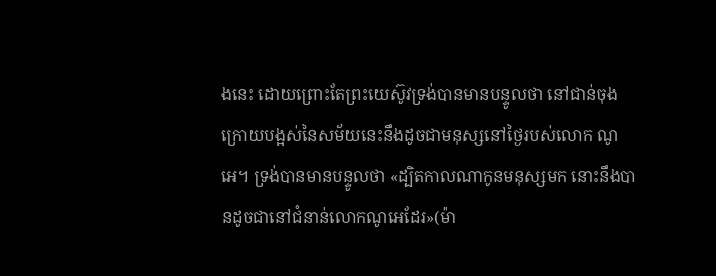ងនេះ ដោយព្រោះតែព្រះយេស៊ូវទ្រង់បានមានបន្ទូលថា នៅជាន់ចុងក្រោយបង្អស់នៃសម័យនេះនឹងដូចជាមនុស្សនៅថ្ងៃរបស់លោក ណូអេ។ ទ្រង់បានមានបន្ទូលថា «ដ្បិតកាលណាកូនមនុស្សមក នោះនឹងបានដូចជានៅជំនាន់លោកណូអេដែរ»(ម៉ា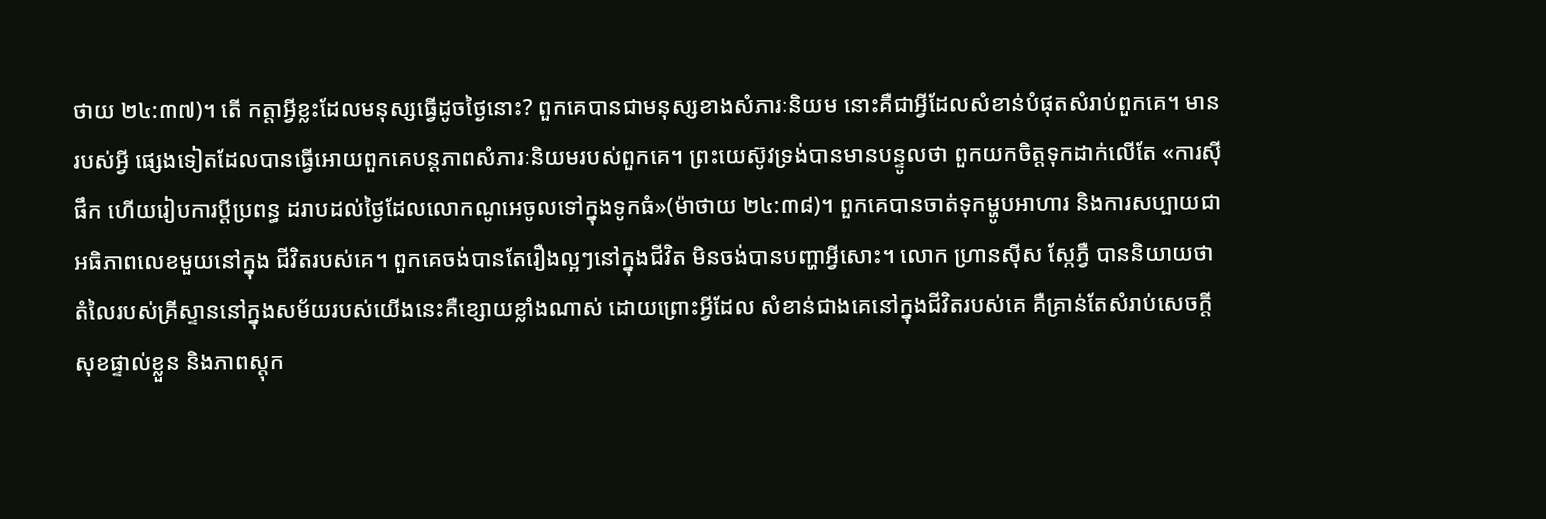ថាយ ២៤:៣៧)។ តើ កត្ដាអ្វីខ្លះដែលមនុស្សធ្វើដូចថ្ងៃនោះ? ពួកគេបានជាមនុស្សខាងសំភារៈនិយម នោះគឺជាអ្វីដែលសំខាន់បំផុតសំរាប់ពួកគេ។ មានរបស់អ្វី ផ្សេងទៀតដែលបានធ្វើអោយពួកគេបន្ដភាពសំភារៈនិយមរបស់ពួកគេ។ ព្រះយេស៊ូវទ្រង់បានមានបន្ទូលថា ពួកយកចិត្ដទុកដាក់លើតែ «ការស៊ីផឹក ហើយរៀបការប្តីប្រពន្ធ ដរាបដល់ថ្ងៃដែលលោកណូអេចូលទៅក្នុងទូកធំ»(ម៉ាថាយ ២៤:៣៨)។ ពួកគេបានចាត់ទុកម្ហូបអាហារ និងការសប្បាយជាអធិភាពលេខមួយនៅក្នុង ជីវិតរបស់គេ។ ពួកគេចង់បានតែរឿងល្អៗនៅក្នុងជីវិត មិនចង់បានបញ្ហាអ្វីសោះ។ លោក ហ្រានស៊ីស ស្កែភ្វឺ បាននិយាយថា តំលៃរបស់គ្រីស្ទាននៅក្នុងសម័យរបស់យើងនេះគឺខ្សោយខ្លាំងណាស់ ដោយព្រោះអ្វីដែល សំខាន់ជាងគេនៅក្នុងជីវិតរបស់គេ គឺគ្រាន់តែសំរាប់សេចក្ដីសុខផ្ទាល់ខ្លួន និងភាពស្ដុក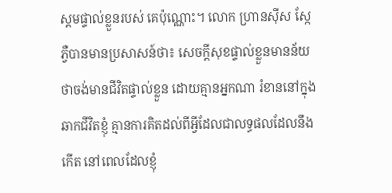ស្ដមផ្ទាល់ខ្លួនរបស់ គេប៉ុណ្ណោះ។ លោក ហ្រានស៊ីស ស្កែភ្វឺបានមានប្រសាសន៍ថា៖ សេចក្ដីសុខផ្ទាល់ខ្លួនមានន័យថាចង់មានជីវិតផ្ទាល់ខ្លួន ដោយគ្មានអ្នកណា រំខាននៅក្នុងឆាកជីវិតខ្ញុំ គ្មានការគិតដល់ពីអ្វីដែលជាលទ្ធផលដែលនឹងកើត នៅពេលដែលខ្ញុំ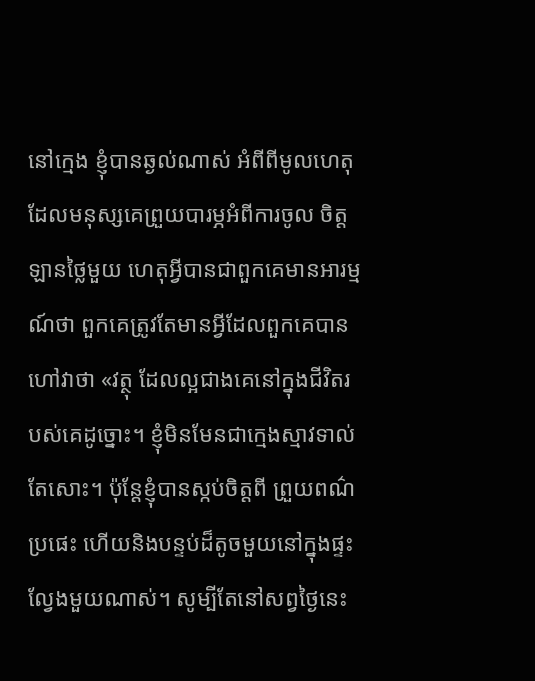នៅក្មេង ខ្ញុំបានឆ្ងល់ណាស់ អំពីពីមូលហេតុដែលមនុស្សគេព្រួយបារម្ភអំពីការចូល ចិត្ដឡានថ្លៃមួយ ហេតុអ្វីបានជាពួកគេមានអារម្មណ៍ថា ពួកគេត្រូវតែមានអ្វីដែលពួកគេបានហៅវាថា «វត្ថុ ដែលល្អជាងគេនៅក្នុងជីវិតរបស់គេដូច្នោះ។ ខ្ញុំមិនមែនជាក្មេងស្មាវទាល់តែសោះ។ ប៉ុន្ដែខ្ញុំបានស្កប់ចិត្ដពី ព្រួយពណ៌ប្រផេះ ហើយនិងបន្ទប់ដ៏តូចមួយនៅក្នុងផ្ទះល្វែងមួយណាស់។ សូម្បីតែនៅសព្វថ្ងៃនេះ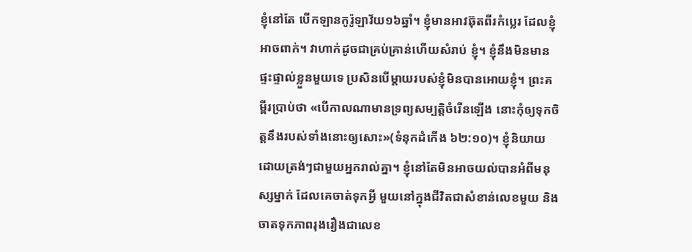ខ្ញុំនៅតែ បើកឡានកូរ៉ូឡាវ័យ១៦ឆ្នាំ។ ខ្ញុំមានអាវឆ៊ុតពីរកំប្លេរ ដែលខ្ញុំអាចពាក់។ វាហាក់ដូចជាគ្រប់គ្រាន់ហើយសំរាប់ ខ្ញុំ។ ខ្ញុំនឹងមិនមានផ្ទះផ្ទាល់ខ្លួនមួយទេ ប្រសិនបើម្ដាយរបស់ខ្ញុំមិនបានអោយខ្ញុំ។ ព្រះគម្ពីរប្រាប់ថា «បើកាលណាមានទ្រព្យសម្បត្តិចំរើនឡើង នោះកុំឲ្យទុកចិត្តនឹងរបស់ទាំងនោះឲ្យសោះ»(ទំនុកដំកើង ៦២:១០)។ ខ្ញុំនិយាយដោយត្រង់ៗជាមួយអ្នករាល់គ្នា។ ខ្ញុំនៅតែមិនអាចយល់បានអំពីមនុស្សម្នាក់ ដែលគេចាត់ទុកអ្វី មួយនៅក្នុងជីវិតជាសំខាន់លេខមួយ និងចាតទុកភាពរុងរឿងជាលេខ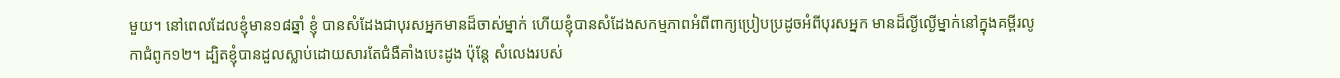មួយ។ នៅពេលដែលខ្ញុំមាន១៨ឆ្នាំ ខ្ញុំ បានសំដែងជាបុរសអ្នកមានដ៏ចាស់ម្នាក់ ហើយខ្ញុំបានសំដែងសកម្មភាពអំពីពាក្យប្រៀបប្រដូចអំពីបុរសអ្នក មានដ៏ល្ងីល្ងើម្នាក់នៅក្នុងគម្ពីរលូកាជំពូក១២។ ដ្បិតខ្ញុំបានដួលស្លាប់ដោយសារតែជំងឺគាំងបេះដូង ប៉ុន្តែ សំលេងរបស់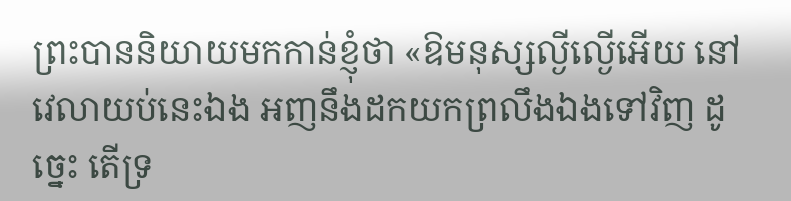ព្រះបាននិយាយមកកាន់ខ្ញុំថា «ឱមនុស្សល្ងីល្ងើអើយ នៅវេលាយប់នេះឯង អញនឹងដកយកព្រលឹងឯងទៅវិញ ដូច្នេះ តើទ្រ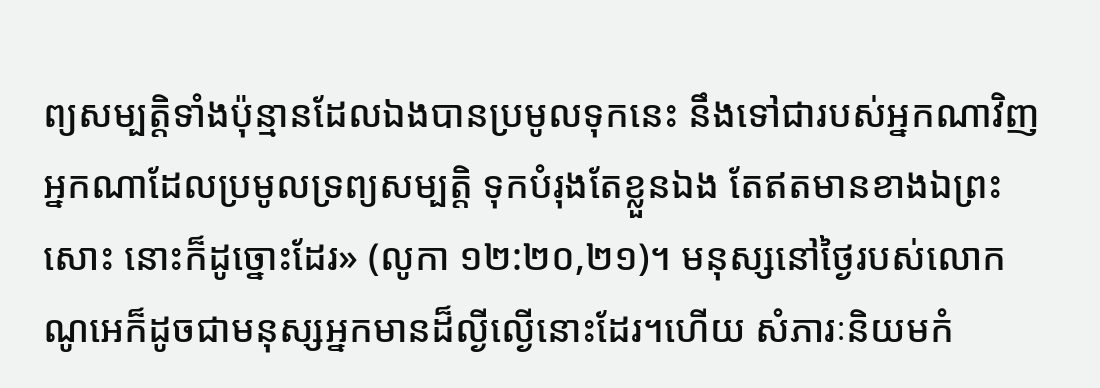ព្យសម្បត្តិទាំងប៉ុន្មានដែលឯងបានប្រមូលទុកនេះ នឹងទៅជារបស់អ្នកណាវិញ អ្នកណាដែលប្រមូលទ្រព្យសម្បត្តិ ទុកបំរុងតែខ្លួនឯង តែឥតមានខាងឯព្រះសោះ នោះក៏ដូច្នោះដែរ» (លូកា ១២:២០,២១)។ មនុស្សនៅថ្ងៃរបស់លោក ណូអេក៏ដូចជាមនុស្សអ្នកមានដ៏ល្ងីល្ងើនោះដែរ។ហើយ សំភារៈនិយមកំ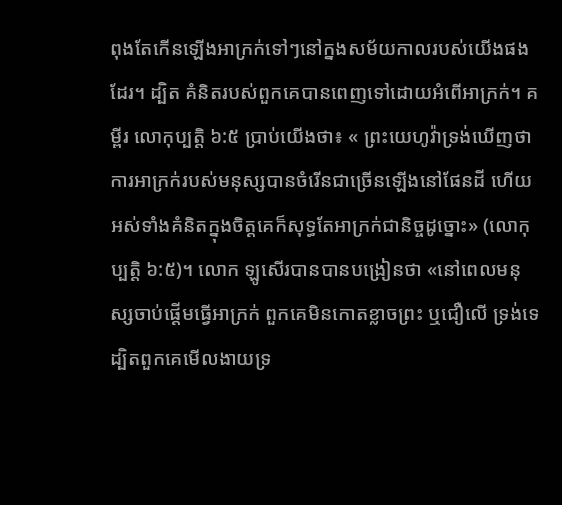ពុងតែកើនឡើងអាក្រក់ទៅៗនៅក្នងសម័យកាលរបស់យើងផងដែរ។ ដ្បិត គំនិតរបស់ពួកគេបានពេញទៅដោយអំពើអាក្រក់។ គម្ពីរ លោកុប្បត្ដិ ៦:៥ ប្រាប់យើងថា៖ « ព្រះយេហូវ៉ាទ្រង់ឃើញថា ការអាក្រក់របស់មនុស្សបានចំរើនជាច្រើនឡើងនៅផែនដី ហើយ អស់ទាំងគំនិតក្នុងចិត្តគេក៏សុទ្ធតែអាក្រក់ជានិច្ចដូច្នោះ» (លោកុប្បតិ្ដ ៦:៥)។ លោក ឡូសើរបានបានបង្រៀនថា «នៅពេលមនុស្សចាប់ផ្ដើមធ្វើអាក្រក់ ពួកគេមិនកោតខ្លាចព្រះ ឬជឿលើ ទ្រង់ទេ ដ្បិតពួកគេមើលងាយទ្រ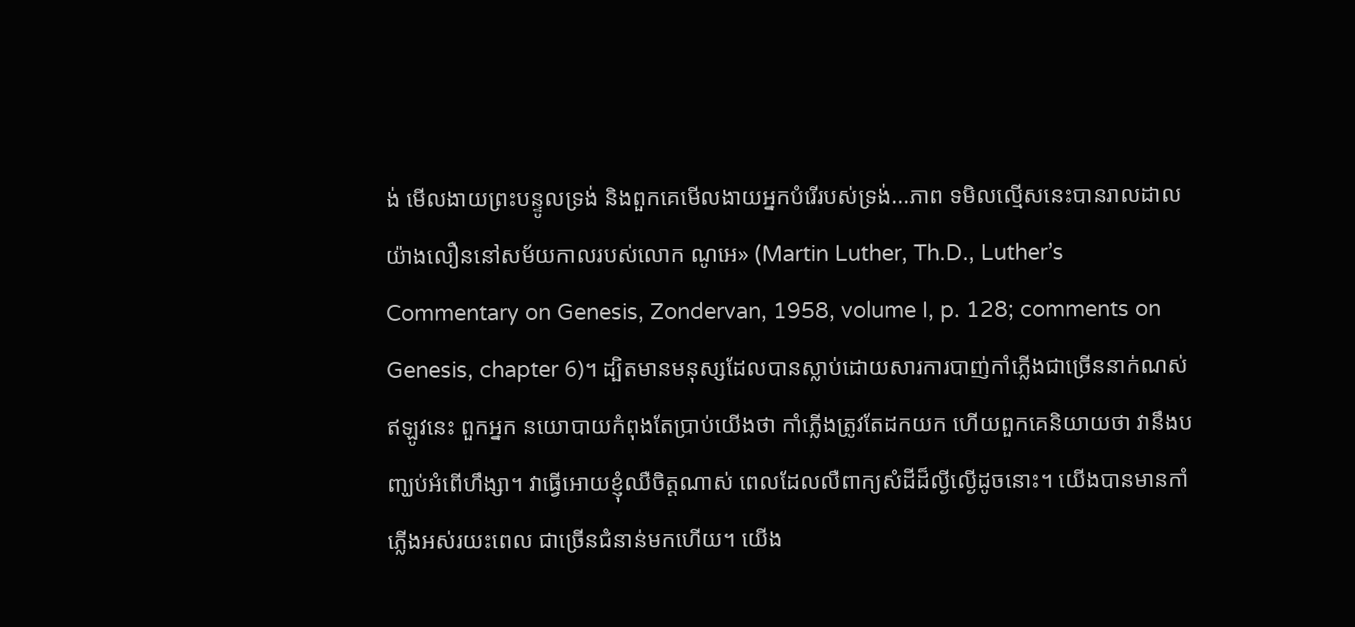ង់ មើលងាយព្រះបន្ទូលទ្រង់ និងពួកគេមើលងាយអ្នកបំរើរបស់ទ្រង់...ភាព ទមិលល្មើសនេះបានរាលដាលយ៉ាងលឿននៅសម័យកាលរបស់លោក ណូអេ» (Martin Luther, Th.D., Luther’s Commentary on Genesis, Zondervan, 1958, volume I, p. 128; comments on Genesis, chapter 6)។ ដ្បិតមានមនុស្សដែលបានស្លាប់ដោយសារការបាញ់កាំភ្លើងជាច្រើននាក់ណស់ ឥឡូវនេះ ពួកអ្នក នយោបាយកំពុងតែប្រាប់យើងថា កាំភ្លើងត្រូវតែដកយក ហើយពួកគេនិយាយថា វានឹងបញ្ឃប់អំពើហឹង្សា។ វាធ្វើអោយខ្ញុំឈឺចិត្ដណាស់ ពេលដែលលឺពាក្យសំដីដ៏ល្ងីល្ងើដូចនោះ។ យើងបានមានកាំភ្លើងអស់រយះពេល ជាច្រើនជំនាន់មកហើយ។ យើង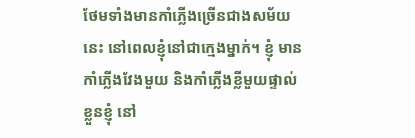ថែមទាំងមានកាំភ្លើងច្រើនជាងសម័យនេះ នៅពេលខ្ញុំនៅជាក្មេងម្នាក់។ ខ្ញុំ មានកាំភ្លើងវែងមួយ និងកាំភ្លើងខ្លីមួយផ្ទាល់ខ្លួនខ្ញុំ នៅ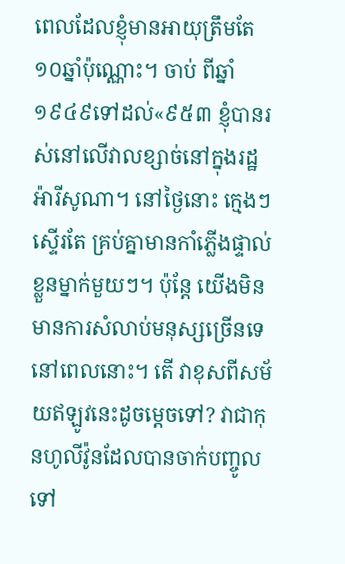ពេលដែលខ្ញុំមានអាយុត្រឹមតែ១០ឆ្នាំប៉ុណ្ណោះ។ ចាប់ ពីឆ្នាំ១៩៤៩ទៅដល់«៩៥៣ ខ្ញុំបានរស់នៅលើវាលខ្សាច់នៅក្នុងរដ្ឋអ៉ារីសូណា។ នៅថ្ងៃនោះ ក្មេងៗស្ទើរតែ គ្រប់គ្នាមានកាំភ្លើងផ្ទាល់ខ្លួនម្នាក់មួយៗ។ ប៉ុន្ដែ យើងមិនមានការសំលាប់មនុស្សច្រើនទេនៅពេលនោះ។ តើ វាខុសពីសម័យឥឡូវនេះដូចម្ដេចទៅ? វាជាកុនហូលីវ៉ូនដែលបានចាក់បញ្ចូលទៅ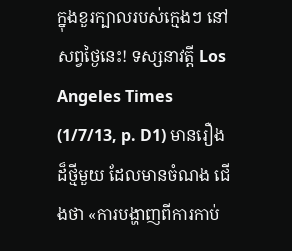ក្នុងខួរក្បាលរបស់ក្មេងៗ នៅសព្វថ្ងៃនេះ! ទស្សនាវត្ដី Los Angeles Times (1/7/13, p. D1) មានរឿងដ៏ថ្មីមួយ ដែលមានចំណង ជើងថា «ការបង្ហាញពីការកាប់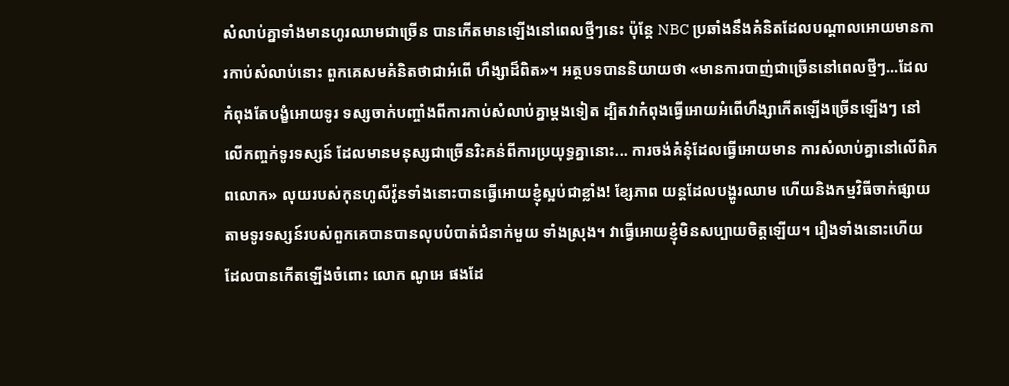សំលាប់គ្នាទាំងមានហូរឈាមជាច្រើន បានកើតមានឡើងនៅពេលថ្មីៗនេះ ប៉ុន្ដែ NBC ប្រឆាំងនឹងគំនិតដែលបណ្ដាលអោយមានការកាប់សំលាប់នោះ ពួកគេសមគំនិតថាជាអំពើ ហឹង្សាដ៏ពិត»។ អត្ថបទបាននិយាយថា «មានការបាញ់ជាច្រើននៅពេលថ្មីៗ...ដែលកំពុងតែបង្ខំអោយទូរ ទស្សចាក់បញ្ចាំងពីការកាប់សំលាប់គ្នាម្ដងទៀត ដ្បិតវាកំពុងធ្វើអោយអំពើហឹង្សាកើតឡើងច្រើនឡើងៗ នៅ លើកញ្ចក់ទូរទស្សន៍ ដែលមានមនុស្សជាច្រើនរិះគន់ពីការប្រយុទ្ធគ្នានោះ... ការចង់គំនុំដែលធ្វើអោយមាន ការសំលាប់គ្នានៅលើពិភពលោក» លុយរបស់កុនហូលីវ៉ូនទាំងនោះបានធ្វើអោយខ្ញុំស្អប់ជាខ្លាំង! ខ្សែភាព យន្ដដែលបង្ហូរឈាម ហើយនិងកម្មវិធីចាក់ផ្សាយតាមទូរទស្សន៍របស់ពួកគេបានបានលុបបំបាត់ជំនាក់មួយ ទាំងស្រុង។ វាធ្វើអោយខ្ញុំមិនសប្បាយចិត្ដឡើយ។ រឿងទាំងនោះហើយ ដែលបានកើតឡើងចំពោះ លោក ណូអេ ផងដែ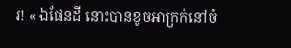រ! « ឯផែនដី នោះបានខូចអាក្រក់នៅចំ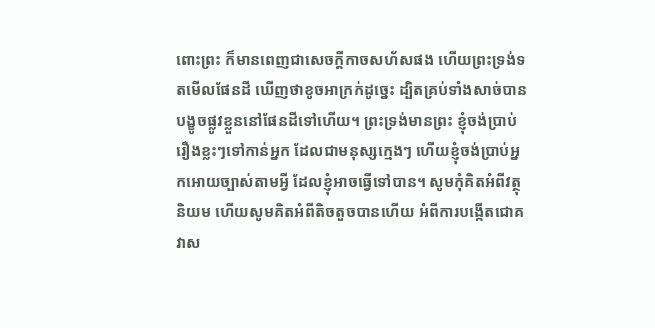ពោះព្រះ ក៏មានពេញជាសេចក្តីកាចសហ័សផង ហើយព្រះទ្រង់ទតមើលផែនដី ឃើញថាខូចអាក្រក់ដូច្នេះ ដ្បិតគ្រប់ទាំងសាច់បានបង្ខូចផ្លូវខ្លួននៅផែនដីទៅហើយ។ ព្រះទ្រង់មានព្រះ ខ្ញុំចង់ប្រាប់រឿងខ្លះៗទៅកាន់អ្នក ដែលជាមនុស្សក្មេងៗ ហើយខ្ញុំចង់ប្រាប់អ្នកអោយច្បាស់តាមអ្វី ដែលខ្ញុំអាចធ្វើទៅបាន។ សូមកុំគិតអំពីវត្ថុនិយម ហើយសូមគិតអំពីតិចតួចបានហើយ អំពីការបង្កើតជោគ វាស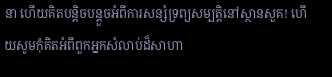នា ហើយគិតបន្ដិចបន្ដួចអំពីការសន្សំទ្រព្យសម្បត្ដិនៅស្ថានសួគ! ហើយសូមកុំគិតអំពីពួកអ្នកសំលាប់ដ៏សាហា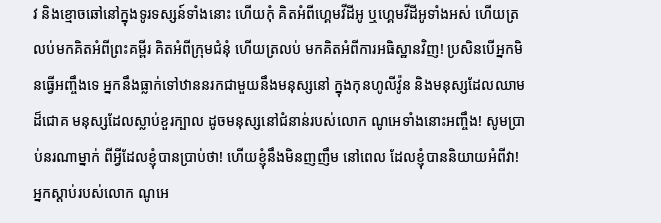វ និងខ្មោចឆៅនៅក្នុងទូរទស្សន៍ទាំងនោះ ហើយកុំ គិតអំពីហ្គេមវីដីអូ ឬហ្គេមវីដីអូទាំងអស់ ហើយត្រលប់មកគិតអំពីព្រះគម្ពីរ គិតអំពីក្រុមជំនុំ ហើយត្រលប់ មកគិតអំពីការអធិស្ឋានវិញ! ប្រសិនបើអ្នកមិនធ្វើអញ្ចឹងទេ អ្នកនឹងធ្លាក់ទៅឋាននរកជាមួយនឹងមនុស្សនៅ ក្នុងកុនហូលីវ៉ូន និងមនុស្សដែលឈាមដ៏ជោគ មនុស្សដែលស្លាប់ខួរក្បាល ដូចមនុស្សនៅជំនាន់របស់លោក ណូអេទាំងនោះអញ្ចឹង! សូមប្រាប់នរណាម្នាក់ ពីអ្វីដែលខ្ញុំបានប្រាប់ថា! ហើយខ្ញុំនឹងមិនញញឹម នៅពេល ដែលខ្ញុំបាននិយាយអំពីវា! អ្នកស្ដាប់របស់លោក ណូអេ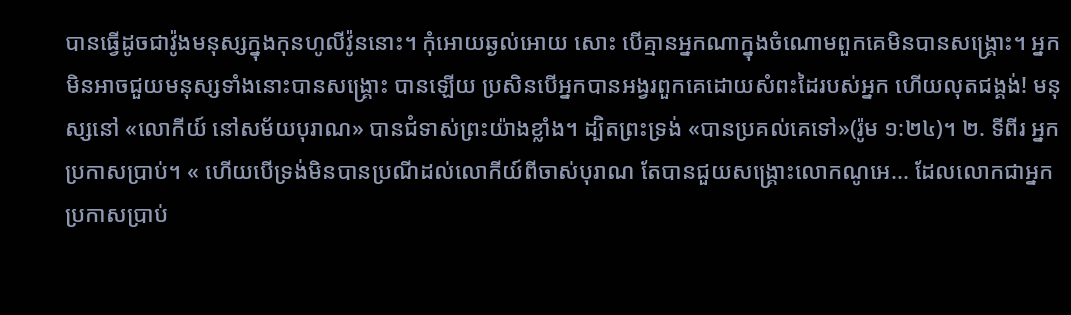បានធ្វើដូចជាវ៉ូងមនុស្សក្នុងកុនហូលីវ៉ូននោះ។ កុំអោយឆ្ងល់អោយ សោះ បើគ្មានអ្នកណាក្នុងចំណោមពួកគេមិនបានសង្រ្គោះ។ អ្នកមិនអាចជួយមនុស្សទាំងនោះបានសង្រ្គោះ បានឡើយ ប្រសិនបើអ្នកបានអង្វរពួកគេដោយសំពះដៃរបស់អ្នក ហើយលុតជង្គង់! មនុស្សនៅ «លោកីយ៍ នៅសម័យបុរាណ» បានជំទាស់ព្រះយ៉ាងខ្លាំង។ ដ្បិតព្រះទ្រង់ «បានប្រគល់គេទៅ»(រ៉ូម ១:២៤)។ ២. ទីពីរ អ្នកប្រកាសប្រាប់។ « ហើយបើទ្រង់មិនបានប្រណីដល់លោកីយ៍ពីចាស់បុរាណ តែបានជួយសង្គ្រោះលោកណូអេ... ដែលលោកជាអ្នកប្រកាសប្រាប់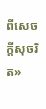ពីសេចក្តីសុចរិត»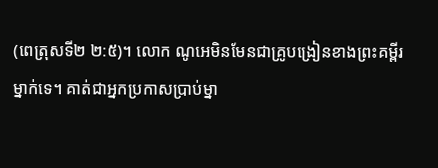(ពេត្រុសទី២ ២:៥)។ លោក ណូអេមិនមែនជាគ្រូបង្រៀនខាងព្រះគម្ពីរម្នាក់ទេ។ គាត់ជាអ្នកប្រកាសប្រាប់ម្នា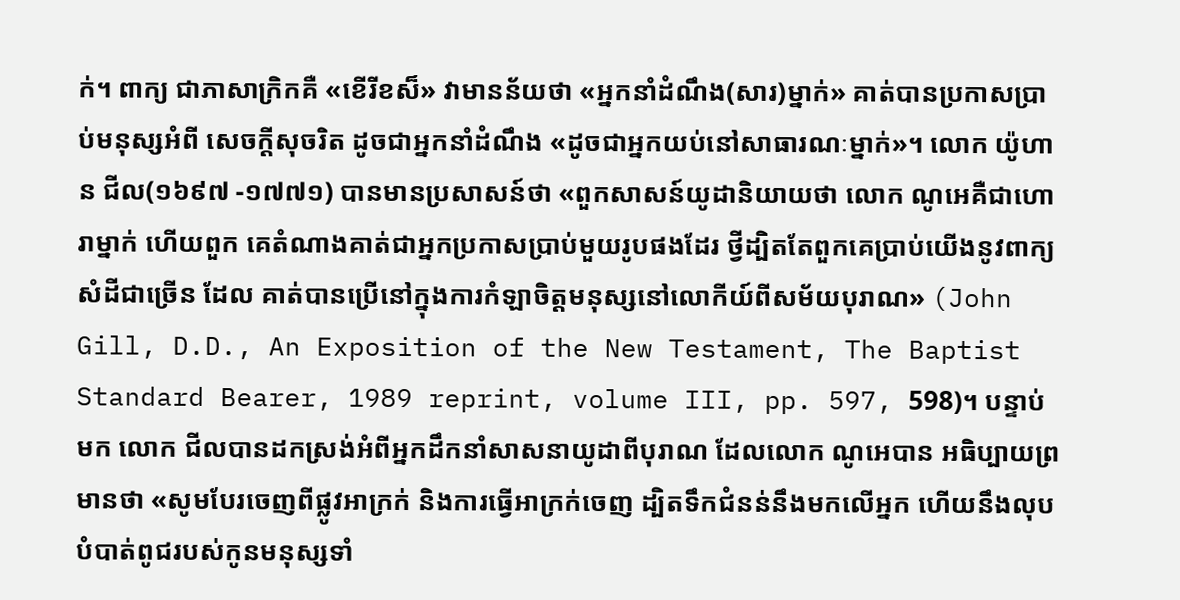ក់។ ពាក្យ ជាភាសាក្រិកគឺ «ខើរីខស៏» វាមានន័យថា «អ្នកនាំដំណឹង(សារ)ម្នាក់» គាត់បានប្រកាសប្រាប់មនុស្សអំពី សេចក្ដីសុចរិត ដូចជាអ្នកនាំដំណឹង «ដូចជាអ្នកយប់នៅសាធារណៈម្នាក់»។ លោក យ៉ូហាន ជីល(១៦៩៧ -១៧៧១) បានមានប្រសាសន៍ថា «ពួកសាសន៍យូដានិយាយថា លោក ណូអេគឺជាហោរាម្នាក់ ហើយពួក គេតំណាងគាត់ជាអ្នកប្រកាសប្រាប់មួយរូបផងដែរ ថ្វីដ្បិតតែពួកគេប្រាប់យើងនូវពាក្យសំដីជាច្រើន ដែល គាត់បានប្រើនៅក្នុងការកំឡាចិត្ដមនុស្សនៅលោកីយ៍ពីសម័យបុរាណ» (John Gill, D.D., An Exposition of the New Testament, The Baptist Standard Bearer, 1989 reprint, volume III, pp. 597, 598)។ បន្ទាប់មក លោក ជីលបានដកស្រង់អំពីអ្នកដឹកនាំសាសនាយូដាពីបុរាណ ដែលលោក ណូអេបាន អធិប្បាយព្រមានថា «សូមបែរចេញពីផ្លូវអាក្រក់ និងការធ្វើអាក្រក់ចេញ ដ្បិតទឹកជំនន់នឹងមកលើអ្នក ហើយនឹងលុបបំបាត់ពូជរបស់កូនមនុស្សទាំ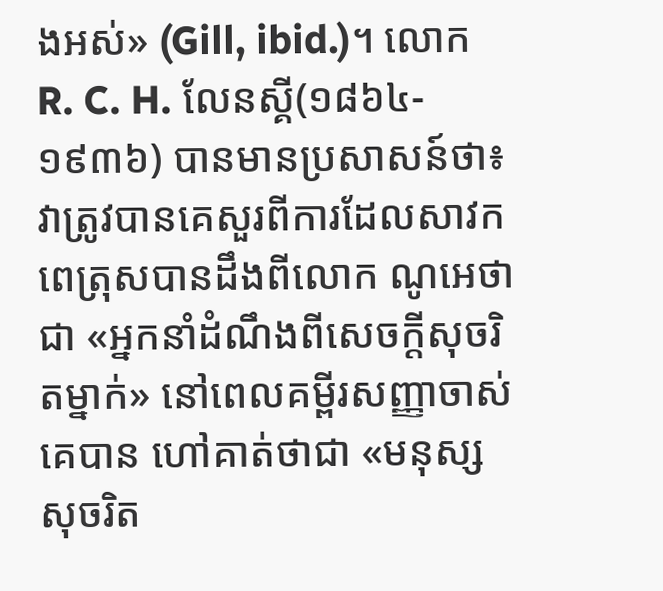ងអស់» (Gill, ibid.)។ លោក R. C. H. លែនស្គី(១៨៦៤- ១៩៣៦) បានមានប្រសាសន៍ថា៖ វាត្រូវបានគេសួរពីការដែលសាវក ពេត្រុសបានដឹងពីលោក ណូអេថា ជា «អ្នកនាំដំណឹងពីសេចក្ដីសុចរិតម្នាក់» នៅពេលគម្ពីរសញ្ញាចាស់គេបាន ហៅគាត់ថាជា «មនុស្សសុចរិត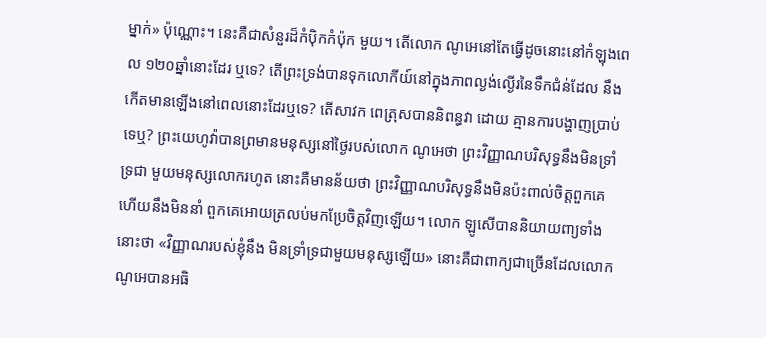ម្នាក់» ប៉ុណ្ណោះ។ នេះគឺជាសំនួរដ៏កំប៉ិកកំប៉ុក មួយ។ តើលោក ណូអេនៅតែធ្វើដូចនោះនៅកំឡុងពេល ១២០ឆ្នាំនោះដែរ ឬទេ? តើព្រះទ្រង់បានទុកលោកីយ៍នៅក្នុងភាពល្ងង់ល្ងើរនៃទឹកជំន់ដែល នឹង កើតមានឡើងនៅពេលនោះដែរឬទេ? តើសាវក ពេត្រុសបាននិពន្ធវា ដោយ គ្មានការបង្ហាញប្រាប់ទេឬ? ព្រះយេហូវ៉ាបានព្រមានមនុស្សនៅថ្ងៃរបស់លោក ណូអេថា ព្រះវិញ្ញាណបរិសុទ្ធនឹងមិនទ្រាំទ្រជា មួយមនុស្សលោករហូត នោះគឺមានន័យថា ព្រះវិញ្ញាណបរិសុទ្ធនឹងមិនប៉ះពាល់ចិត្ដពួកគេ ហើយនឹងមិននាំ ពួកគេអោយត្រលប់មកប្រែចិត្ដវិញឡើយ។ លោក ឡូសើបាននិយាយពា្យទាំងនោះថា «វិញ្ញាណរបស់ខ្ញុំនឹង មិនទ្រាំទ្រជាមួយមនុស្សឡើយ» នោះគឺជាពាក្យជាច្រើនដែលលោក ណូអេបានអធិ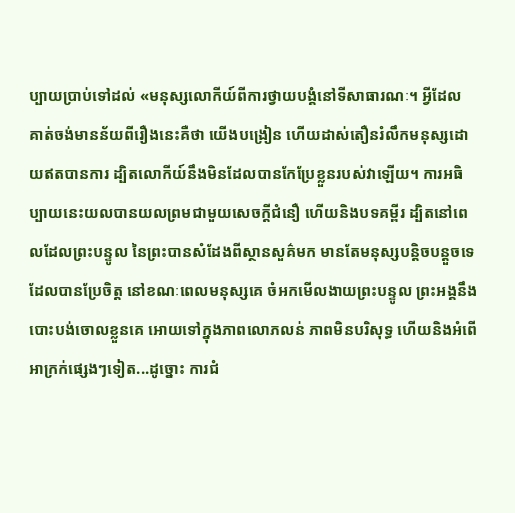ប្បាយប្រាប់ទៅដល់ «មនុស្សលោកីយ៍ពីការថ្វាយបង្គំនៅទីសាធារណៈ។ អ្វីដែល គាត់ចង់មានន័យពីរឿងនេះគឺថា យើងបង្រៀន ហើយដាស់តឿនរំលឹកមនុស្សដោយឥតបានការ ដ្បិតលោកីយ៍នឹងមិនដែលបានកែប្រែខ្លួនរបស់វាឡើយ។ ការអធិប្បាយនេះយលបានយលព្រមជាមួយសេចក្ដីជំនឿ ហើយនិងបទគម្ពីរ ដ្បិតនៅពេលដែលព្រះបន្ទូល នៃព្រះបានសំដែងពីស្ថានសួគ៌មក មានតែមនុស្សបន្ដិចបន្ដួចទេដែលបានប្រែចិត្ដ នៅខណៈពេលមនុស្សគេ ចំអកមើលងាយព្រះបន្ទូល ព្រះអង្គនឹងបោះបង់ចោលខ្លួនគេ អោយទៅក្នុងភាពលោភលន់ ភាពមិនបរិសុទ្ធ ហើយនិងអំពើអាក្រក់ផ្សេងៗទៀត...ដូច្នោះ ការជំ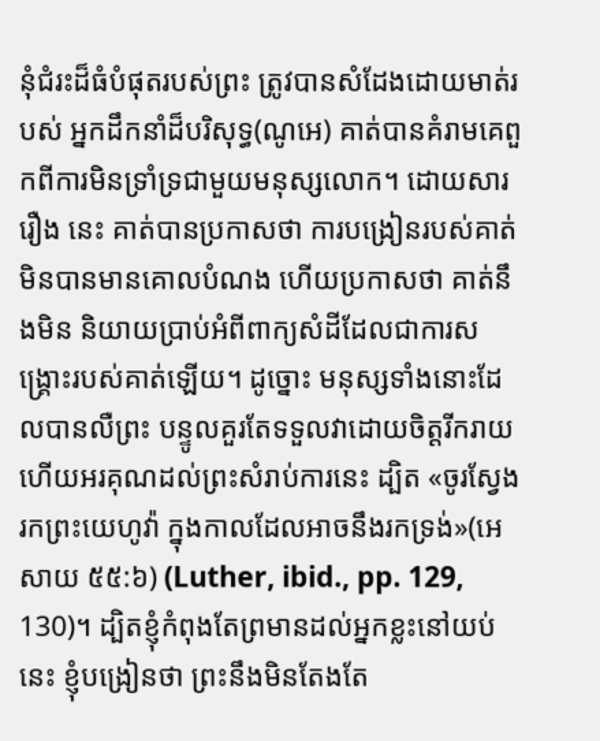នុំជំរះដ៏ធំបំផុតរបស់ព្រះ ត្រូវបានសំដែងដោយមាត់របស់ អ្នកដឹកនាំដ៏បរិសុទ្ធ(ណូអេ) គាត់បានគំរាមគេពួកពីការមិនទ្រាំទ្រជាមួយមនុស្សលោក។ ដោយសាររឿង នេះ គាត់បានប្រកាសថា ការបង្រៀនរបស់គាត់មិនបានមានគោលបំណង ហើយប្រកាសថា គាត់នឹងមិន និយាយប្រាប់អំពីពាក្យសំដីដែលជាការសង្រ្គោះរបស់គាត់ឡើយ។ ដូច្នោះ មនុស្សទាំងនោះដែលបានលឺព្រះ បន្ទូលគួរតែទទួលវាដោយចិត្ដរីករាយ ហើយអរគុណដល់ព្រះសំរាប់ការនេះ ដ្បិត «ចូរស្វែងរកព្រះយេហូវ៉ា ក្នុងកាលដែលអាចនឹងរកទ្រង់»(អេសាយ ៥៥:៦) (Luther, ibid., pp. 129, 130)។ ដ្បិតខ្ញុំកំពុងតែព្រមានដល់អ្នកខ្លះនៅយប់នេះ ខ្ញុំបង្រៀនថា ព្រះនឹងមិនតែងតែ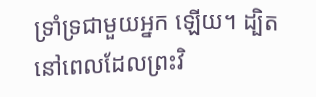ទ្រាំទ្រជាមួយអ្នក ឡើយ។ ដ្បិត នៅពេលដែលព្រះវិ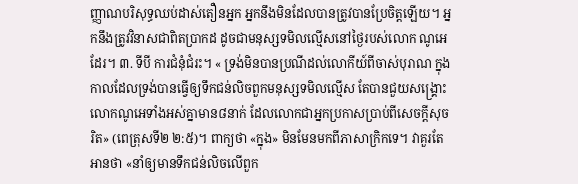ញ្ញាណបរិសុទ្ធឈប់ដាស់តឿនអ្នក អ្នកនឹងមិនដែលបានត្រូវបានប្រែចិត្ដឡើយ។ អ្នកនឹងត្រូវវិនាសជាពិតប្រាកដ ដូចជាមនុស្សទមិលល្មើសនៅថ្ងៃរបស់លោក ណូអេដែរ។ ៣. ទីបី ការជំនុំជំរះ។ « ទ្រង់មិនបានប្រណីដល់លោកីយ៍ពីចាស់បុរាណ ក្នុងកាលដែលទ្រង់បានធ្វើឲ្យទឹកជន់លិចពួកមនុស្សទមិលល្មើស តែបានជួយសង្គ្រោះលោកណូអេទាំងអស់គ្នាមាន៨នាក់ ដែលលោកជាអ្នកប្រកាសប្រាប់ពីសេចក្តីសុចរិត» (ពេត្រុសទី២ ២:៥)។ ពាក្យថា «ក្នុង» មិនមែនមកពីភាសាក្រិកទេ។ វាគួរតែអានថា «នាំឲ្យមានទឹកជន់លិចលើពួក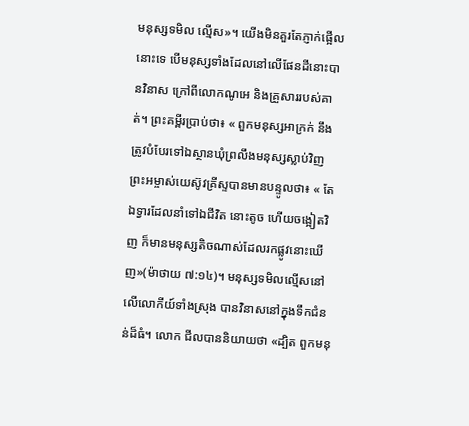មនុស្សទមិល ល្មើស»។ យើងមិនគួរតែភ្ញាក់ផ្អើលនោះទេ បើមនុស្សទាំងដែលនៅលើផែនដីនោះបានវិនាស ក្រៅពីលោកណូអេ និងគ្រួសាររបស់គាត់។ ព្រះគម្ពីរប្រាប់ថា៖ « ពួកមនុស្សអាក្រក់ នឹងត្រូវបំបែរទៅឯស្ថានឃុំព្រលឹងមនុស្សស្លាប់វិញ ព្រះអម្ចាស់យេស៊ូវគ្រីស្ទបានមានបន្ទូលថា៖ « តែឯទ្វារដែលនាំទៅឯជីវិត នោះតូច ហើយចង្អៀតវិញ ក៏មានមនុស្សតិចណាស់ដែលរកផ្លូវនោះឃើញ»(ម៉ាថាយ ៧:១៤)។ មនុស្សទមិលល្មើសនៅលើលោកីយ៍ទាំងស្រុង បានវិនាសនៅក្នុងទឹកជំនន់ដ៏ធំ។ លោក ជីលបាននិយាយថា «ដ្បិត ពួកមនុ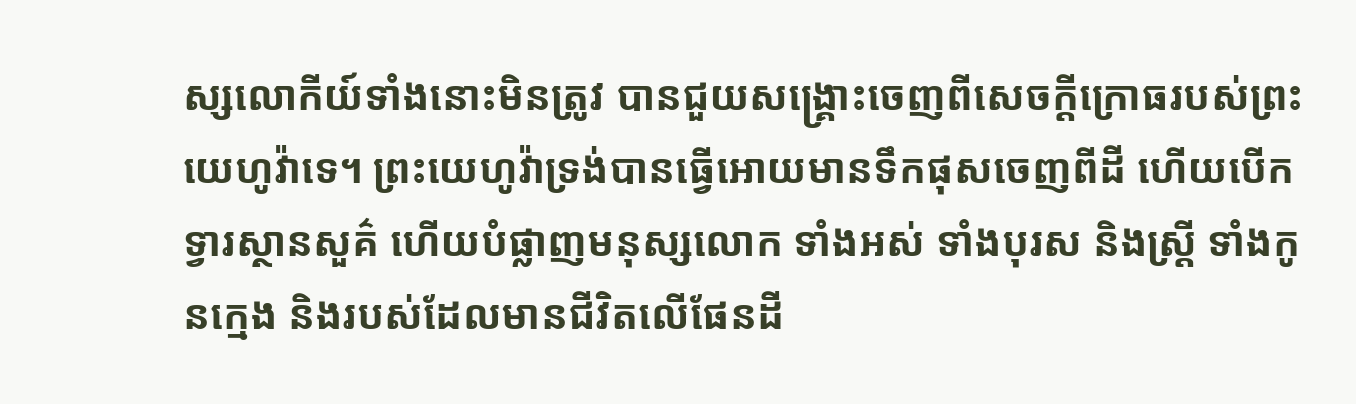ស្សលោកីយ៍ទាំងនោះមិនត្រូវ បានជួយសង្រ្គោះចេញពីសេចក្ដីក្រោធរបស់ព្រះយេហូវ៉ាទេ។ ព្រះយេហូវ៉ាទ្រង់បានធ្វើអោយមានទឹកផុសចេញពីដី ហើយបើកទ្វារស្ថានសួគ៌ ហើយបំផ្លាញមនុស្សលោក ទាំងអស់ ទាំងបុរស និងស្រ្ដី ទាំងកូនក្មេង និងរបស់ដែលមានជីវិតលើផែនដី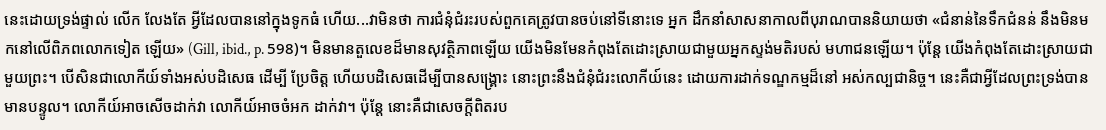នេះដោយទ្រង់ផ្ទាល់ លើក លែងតែ អ្វីដែលបាននៅក្នុងទូកធំ ហើយ...វាមិនថា ការជំនុំជំរះរបស់ពួកគេត្រូវបានចប់នៅទីនោះទេ អ្នក ដឹកនាំសាសនាកាលពីបុរាណបាននិយាយថា «ជំនាន់នៃទឹកជំនន់ នឹងមិនមកនៅលើពិភពលោកទៀត ឡើយ» (Gill, ibid., p. 598)។ មិនមានតួលេខដ៏មានសុវត្ថិភាពឡើយ យើងមិនមែនកំពុងតែដោះស្រាយជាមួយអ្នកស្ទង់មតិរបស់ មហាជនឡើយ។ ប៉ុន្ដែ យើងកំពុងតែដោះស្រាយជាមួយព្រះ។ បើសិនជាលោកីយ៍ទាំងអស់បដិសេធ ដើម្បី ប្រែចិត្ដ ហើយបដិសេធដើម្បីបានសង្រ្គោះ នោះព្រះនឹងជំនុំជំរះលោកីយ៍នេះ ដោយការដាក់ទណ្ឌកម្មដ៏នៅ អស់កល្បជានិច្ច។ នេះគឺជាអ្វីដែលព្រះទ្រង់បានមានបន្ទូល។ លោកីយ៍អាចសើចដាក់វា លោកីយ៍អាចចំអក ដាក់វា។ ប៉ុន្ដែ នោះគឺជាសេចក្ដីពិតរប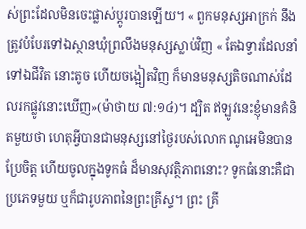ស់ព្រះដែលមិនចេះផ្លាស់ប្ដូរបានឡើយ។ « ពួកមនុស្សអាក្រក់ នឹងត្រូវបំបែរទៅឯស្ថានឃុំព្រលឹងមនុស្សស្លាប់វិញ « តែឯទ្វារដែលនាំទៅឯជីវិត នោះតូច ហើយចង្អៀតវិញ ក៏មានមនុស្សតិចណាស់ដែលរកផ្លូវនោះឃើញ»(ម៉ាថាយ ៧:១៤)។ ដ្បិត ឥឡូវនេះខ្ញុំមានគំនិតមួយថា ហេតុអ្វីបានជាមនុស្សនៅថ្ងៃរបស់លោក ណូអេមិនបានប្រែចិត្ដ ហើយចូលក្នុងទូកធំ ដ៏មានសុវត្ថិភាពនោះ? ទូកធំនោះគឺជាប្រភេទមួយ ឬក៏ជារូបភាពនៃព្រះគ្រីស្ទ។ ព្រះ គ្រី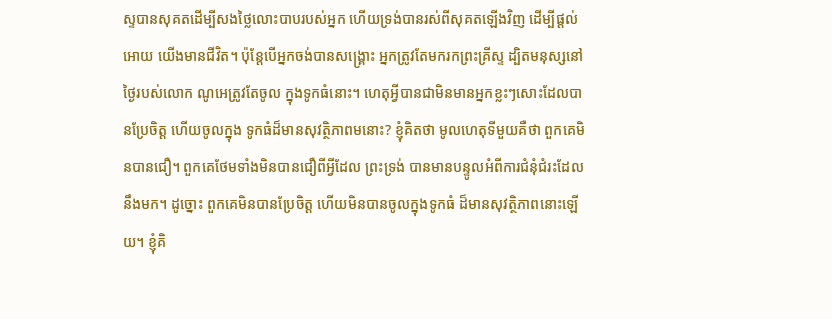ស្ទបានសុគតដើម្បីសងថ្លៃលោះបាបរបស់អ្នក ហើយទ្រង់បានរស់ពីសុគតឡើងវិញ ដើម្បីផ្ដល់អោយ យើងមានជីវិត។ ប៉ុន្ដែបើអ្នកចង់បានសង្រ្គោះ អ្នកត្រូវតែមករកព្រះគ្រីស្ទ ដ្បិតមនុស្សនៅថ្ងៃរបស់លោក ណូអេត្រូវតែចូល ក្នុងទូកធំនោះ។ ហេតុអ្វីបានជាមិនមានអ្នកខ្លះៗសោះដែលបានប្រែចិត្ដ ហើយចូលក្នុង ទូកធំដ៏មានសុវត្ថិភាពមនោះ? ខ្ញុំគិតថា មូលហេតុទីមួយគឺថា ពួកគេមិនបានជឿ។ ពួកគេថែមទាំងមិនបានជឿពីអ្វីដែល ព្រះទ្រង់ បានមានបន្ទូលអំពីការជំនុំជំរះដែលនឹងមក។ ដូច្នោះ ពួកគេមិនបានប្រែចិត្ដ ហើយមិនបានចូលក្នុងទូកធំ ដ៏មានសុវត្ថិភាពនោះឡើយ។ ខ្ញុំគិ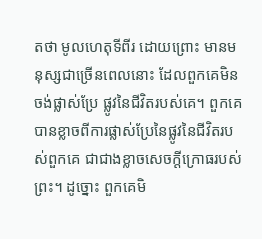តថា មូលហេតុទីពីរ ដោយព្រោះ មានមនុស្សជាច្រើនពេលនោះ ដែលពួកគេមិនចង់ផ្លាស់ប្រែ ផ្លូវនៃជីវិតរបស់គេ។ ពួកគេបានខ្លាចពីការផ្លាស់ប្រែនៃផ្លូវនៃជីវិតរបស់ពួកគេ ជាជាងខ្លាចសេចក្ដីក្រោធរបស់ ព្រះ។ ដូច្នោះ ពួកគេមិ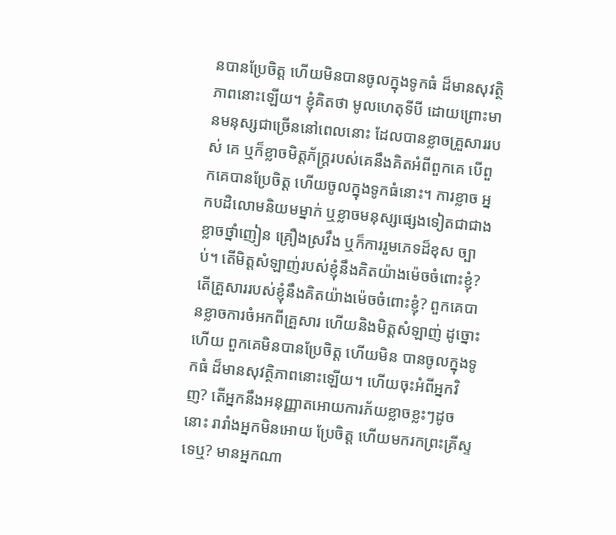នបានប្រែចិត្ដ ហើយមិនបានចូលក្នុងទូកធំ ដ៏មានសុវត្ថិភាពនោះឡើយ។ ខ្ញុំគិតថា មូលហេតុទីបី ដោយព្រោះមានមនុស្សជាច្រើននៅពេលនោះ ដែលបានខ្លាចគ្រួសាររបស់ គេ ឬក៏ខ្លាចមិត្ដភ័ក្រ្ដរបស់គេនឹងគិតអំពីពួកគេ បើពួកគេបានប្រែចិត្ដ ហើយចូលក្នុងទូកធំនោះ។ ការខ្លាច អ្នកបដិលោមនិយមម្នាក់ ឬខ្លាចមនុស្សផ្សេងទៀតជាជាងខ្លាចថ្នាំញៀន គ្រឿងស្រវឹង ឬក៏ការរួមភេទដ៏ខុស ច្បាប់។ តើមិត្ដសំឡាញ់របស់ខ្ញុំនឹងគិតយ៉ាងម៉េចចំពោះខ្ញុំ? តើគ្រួសាររបស់ខ្ញុំនឹងគិតយ៉ាងម៉េចចំពោះខ្ញុំ? ពួកគេបានខ្លាចការចំអកពីគ្រួសារ ហើយនិងមិត្ដសំឡាញ់ ដូច្នោះហើយ ពួកគេមិនបានប្រែចិត្ដ ហើយមិន បានចូលក្នុងទូកធំ ដ៏មានសុវត្ថិភាពនោះឡើយ។ ហើយចុះអំពីអ្នកវិញ? តើអ្នកនឹងអនុញ្ញាតអោយការភ័យខ្លាចខ្លះៗដូចនោះ រារាំងអ្នកមិនអោយ ប្រែចិត្ដ ហើយមករកព្រះគ្រីស្ទទេឬ? មានអ្នកណា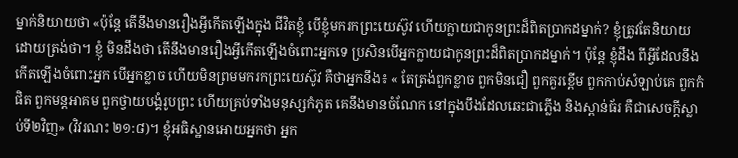ម្នាក់និយាយថា «ប៉ុន្ដែ តើនឹងមានរឿងអ្វីកើតឡើងក្នុង ជីវិតខ្ញុំ បើខ្ញុំមករកព្រះយេស៊ូវ ហើយក្លាយជាកូនព្រះដ៏ពិតប្រាកដម្នាក់? ខ្ញុំត្រូវតែនិយាយដោយត្រង់ថា។ ខ្ញុំ មិនដឹងថា តើនឹងមានរឿងអ្វីកើតឡើងចំពោះអ្នកទេ ប្រសិនបើអ្នកក្លាយជាកូនព្រះដ៏ពិតប្រាកដម្នាក់។ ប៉ុន្ដែ ខ្ញុំដឹង ពីអ្វីដែលនឹងកើតឡើងចំពោះអ្នក បើអ្នកខ្លាច ហើយមិនព្រមមករកព្រះយេស៊ូវ គឺថាអ្នកនឹង៖ « តែត្រង់ពួកខ្លាច ពួកមិនជឿ ពួកគួរខ្ពើម ពួកកាប់សំឡាប់គេ ពួកកំផិត ពួកមន្តអាគម ពួកថ្វាយបង្គំរូបព្រះ ហើយគ្រប់ទាំងមនុស្សកំភូត គេនឹងមានចំណែក នៅក្នុងបឹងដែលឆេះជាភ្លើង និងស្ពាន់ធ័រ គឺជាសេចក្តីស្លាប់ទី២វិញ» (វិវរណះ ២១:៨)។ ខ្ញុំអធិស្ឋានអោយអ្នកថា អ្នក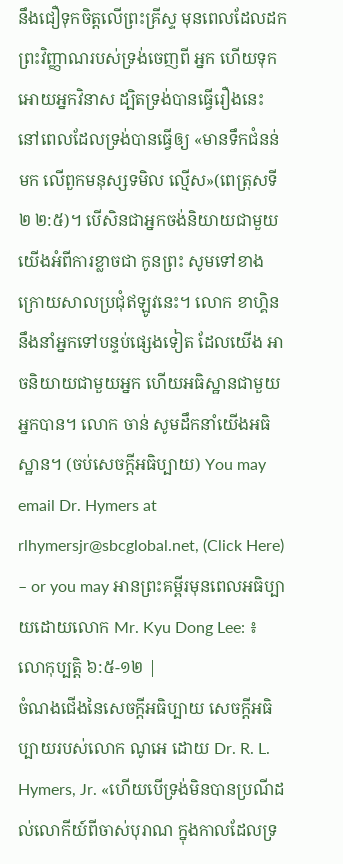នឹងជឿទុកចិត្ដលើព្រះគ្រីស្ទ មុនពេលដែលដកព្រះវិញ្ញាណរបស់ទ្រង់ចេញពី អ្នក ហើយទុកអោយអ្នកវិនាស ដ្បិតទ្រង់បានធ្វើរឿងនេះ នៅពេលដែលទ្រង់បានធ្វើឲ្យ «មានទឹកជំនន់មក លើពួកមនុស្សទមិល ល្មើស»(ពេត្រុសទី២ ២:៥)។ បើសិនជាអ្នកចង់និយាយជាមួយយើងអំពីការខ្លាចជា កូនព្រះ សូមទៅខាងក្រោយសាលប្រជុំឥឡូវនេះ។ លោក ខាហ្គិននឹងនាំអ្នកទៅបន្ទប់ផ្សេងទៀត ដែលយើង អាចនិយាយជាមួយអ្នក ហើយអធិស្ឋានជាមួយអ្នកបាន។ លោក ចាន់ សូមដឹកនាំយើងអធិស្ឋាន។ (ចប់សេចក្ដីអធិប្បាយ) You may email Dr. Hymers at rlhymersjr@sbcglobal.net, (Click Here) – or you may អានព្រះគម្ពីរមុនពេលអធិប្បាយដោយលោក Mr. Kyu Dong Lee: ៖ លោកុប្បត្ដិ ៦:៥-១២ |
ចំណងជើងនៃសេចក្ដីអធិប្បាយ សេចក្ដីអធិប្បាយរបស់លោក ណូអេ ដោយ Dr. R. L. Hymers, Jr. «ហើយបើទ្រង់មិនបានប្រណីដល់លោកីយ៍ពីចាស់បុរាណ ក្នុងកាលដែលទ្រ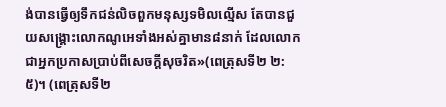ង់បានធ្វើឲ្យទឹកជន់លិចពួកមនុស្សទមិលល្មើស តែបានជួយសង្គ្រោះលោកណូអេទាំងអស់គ្នាមាន៨នាក់ ដែលលោកជាអ្នកប្រកាសប្រាប់ពីសេចក្តីសុចរិត»(ពេត្រុសទី២ ២:៥)។ (ពេត្រុសទី២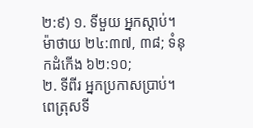២:៩) ១. ទីមួយ អ្នកស្ដាប់។ ម៉ាថាយ ២៤:៣៧, ៣៨; ទំនុកដំកើង ៦២:១០;
២. ទីពីរ អ្នកប្រកាសប្រាប់។ ពេត្រុសទី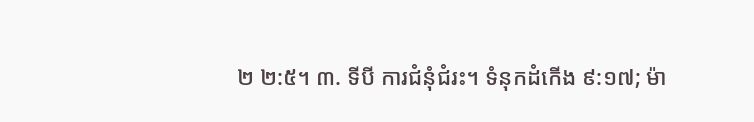២ ២:៥។ ៣. ទីបី ការជំនុំជំរះ។ ទំនុកដំកើង ៩:១៧; ម៉ា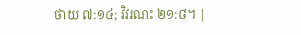ថាយ ៧:១៤; វិវរណះ ២១:៨។ |